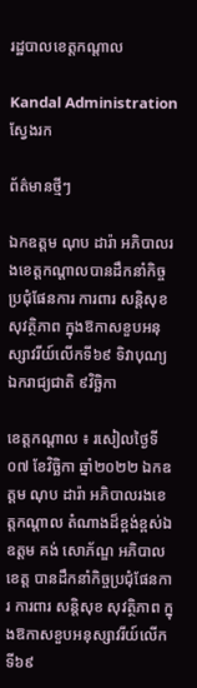រដ្ឋបាលខេត្តកណ្តាល

Kandal Administration
ស្វែងរក

ព័ត៌មានថ្មីៗ

ឯកឧត្តម ណុប ដារ៉ា អភិបាលរងខេត្តកណ្តាលបានដឹកនាំកិច្ចប្រជុំផែនការ ការពារ សន្តិសុខ សុវត្ថិភាព ក្នុងឱកាសខួបអនុស្សាវរីយ៍លើកទី៦៩ ទិវាបុណ្យឯករាជ្យជាតិ ៩វិច្ឆិកា

ខេត្តកណ្តាល ៖ រសៀលថ្ងៃទី០៧ ខែវិច្ឆិកា ឆ្នាំ២០២២ ឯកឧត្តម ណុប ដារ៉ា អភិបាលរងខេត្តកណ្តាល តំណាងដ៏ខ្ពង់ខ្ពស់ឯឧត្តម គង់ សោភ័ណ្ឌ អភិបាលខេត្ត បានដឹកនាំកិច្ចប្រជុំផែនការ ការពារ សន្តិសុខ សុវត្ថិភាព ក្នុងឱកាសខួបអនុស្សាវរីយ៍លើកទី៦៩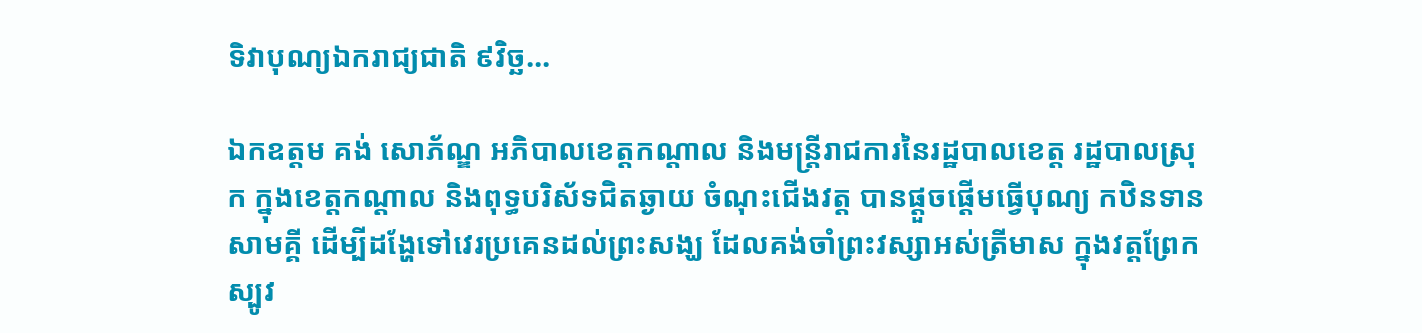ទិវាបុណ្យឯករាជ្យជាតិ ៩វិច្ឆ...

ឯកឧត្តម គង់ សោភ័ណ្ឌ អភិបាលខេត្តកណ្ដាល និងមន្រ្តីរាជការនៃរដ្ឋបាលខេត្ត រដ្ឋបាលស្រុក ក្នុងខេត្តកណ្តាល និងពុទ្ធបរិស័ទជិតឆ្ងាយ ចំណុះជើងវត្ត បានផ្ដួចផ្ដើមធ្វើបុណ្យ កឋិនទានសាមគ្គី ដើម្បីដង្ហែទៅវេរប្រគេនដល់ព្រះសង្ឃ ដែលគង់ចាំព្រះវស្សាអស់ត្រីមាស ក្នុងវត្តព្រែកស្បូវ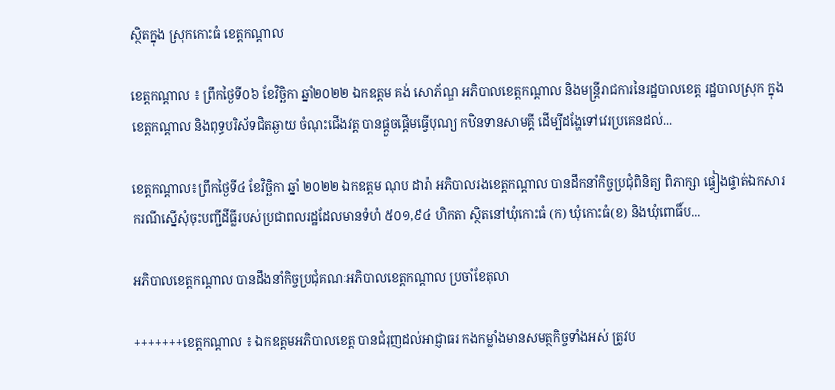ស្ថិតក្នុង ស្រុកកោះធំ ខេត្តកណ្ដាល

ខេត្តកណ្តាល ៖ ព្រឹកថ្ងៃទី០៦ ខែវិច្ឆិកា ឆ្នាំ២០២២ ឯកឧត្តម គង់ សោភ័ណ្ឌ អភិបាលខេត្តកណ្ដាល និងមន្រ្តីរាជការនៃរដ្ឋបាលខេត្ត រដ្ឋបាលស្រុក ក្នុងខេត្តកណ្តាល និងពុទ្ធបរិស័ទជិតឆ្ងាយ ចំណុះជើងវត្ត បានផ្ដួចផ្ដើមធ្វើបុណ្យ កឋិនទានសាមគ្គី ដើម្បីដង្ហែទៅវេរប្រគេនដល់...

ខេត្តកណ្តាល៖ព្រឹកថ្ងៃទី៤ ខែវិច្ឆិកា ឆ្នាំ ២០២២ ឯកឧត្តម ណុប ដារ៉ា អភិបាលរងខេត្តកណ្តាល បានដឹកនាំកិច្ចប្រជុំពិនិត្យ ពិភាក្សា ផ្ទៀងផ្ទាត់ឯកសារ ករណីស្នើសុំចុះបញ្ជីដីធ្លីរបស់ប្រជាពលរដ្ឋដែលមានទំហំ ៥០១,៩៤ ហិកតា ស្ថិតនៅឃុំកោះធំ (ក) ឃុំកោះធំ(ខ) និងឃុំពោធិ៍ប...

អភិបាលខេត្តកណ្តាល បានដឹងនាំកិច្ចប្រជុំគណៈអភិបាលខេត្តកណ្តាល ប្រចាំខែតុលា

+++++++ខេត្តកណ្តាល ៖ ឯកឧត្តមអភិបាលខេត្ត បានជំរុញដល់អាជ្ញាធរ កងកម្លាំងមានសមត្ថកិច្ចទាំងអស់ ត្រូវប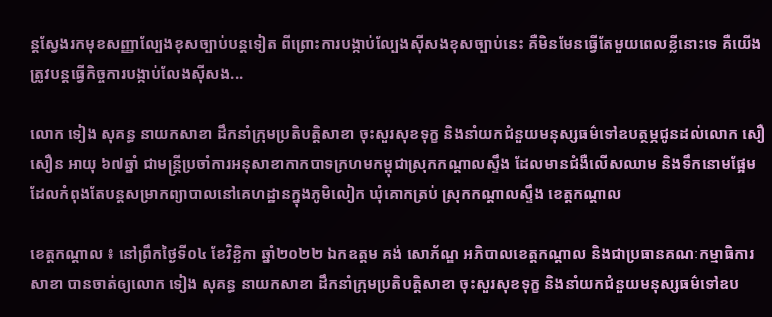ន្តស្វែងរកមុខសញ្ញាល្បែងខុសច្បាប់បន្តទៀត ពីព្រោះការបង្កាប់ល្បែងស៊ីសងខុសច្បាប់នេះ គឺមិនមែនធ្វើតែមួយពេលខ្លីនោះទេ គឺយើងត្រូវបន្តធ្វើកិច្ចការបង្កាប់លែងស៊ីសង...

លោក ទៀង សុគន្ធ នាយកសាខា ដឹកនាំក្រុមប្រតិបត្តិសាខា ចុះសួរសុខទុក្ខ និងនាំយកជំនួយមនុស្សធម៌ទៅឧបត្ថម្ភជូនដល់លោក សឿ សឿន អាយុ ៦៧ឆ្នាំ ជាមន្ត្រីប្រចាំការអនុសាខាកាកបាទក្រហមកម្ពុជាស្រុកកណ្តាលស្ទឹង ដែលមានជំងឺលើសឈាម និងទឹកនោមផ្អែម ដែលកំពុងតែបន្តសម្រាកព្យាបាលនៅគេហដ្ឋានក្នុងភូមិលៀក ឃុំគោកត្រប់ ស្រុកកណ្តាលស្ទឹង ខេត្តកណ្តាល

ខេត្តកណ្តាល ៖ នៅព្រឹកថ្ងៃទី០៤ ខែវិខ្ឆិកា ឆ្នាំ២០២២ ឯកឧត្តម គង់ សោភ័ណ្ឌ អភិបាលខេត្តកណ្តាល និងជាប្រធានគណៈកម្មាធិការសាខា បានចាត់ឲ្យលោក ទៀង សុគន្ធ នាយកសាខា ដឹកនាំក្រុមប្រតិបត្តិសាខា ចុះសួរសុខទុក្ខ និងនាំយកជំនួយមនុស្សធម៌ទៅឧប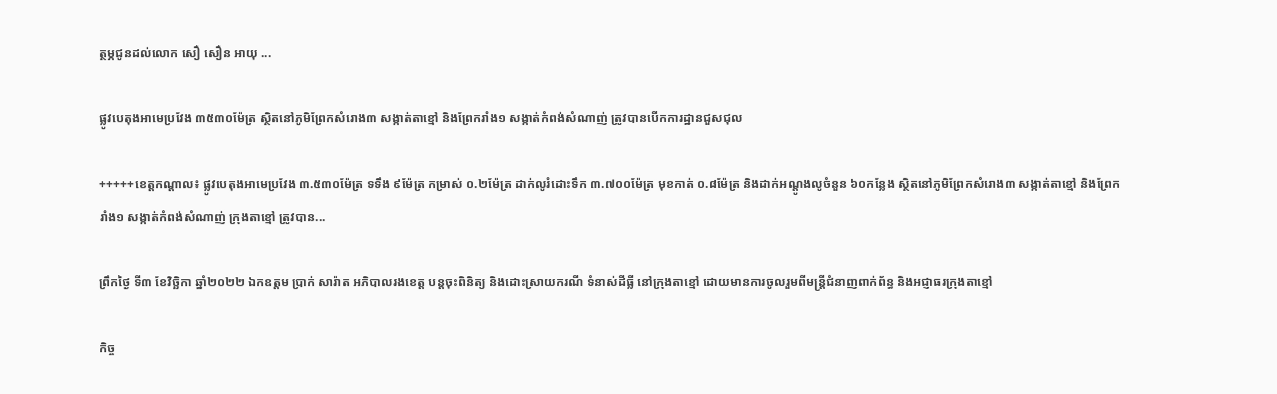ត្ថម្ភជូនដល់លោក សឿ សឿន អាយុ ...

ផ្លូវបេតុងអាមេប្រវែង ៣៥៣០ម៉ែត្រ ស្ថិតនៅភូមិព្រែកសំរោង៣ សង្កាត់តាខ្មៅ និងព្រែករាំង១ សង្កាត់កំពង់សំណាញ់ ត្រូវបានបេីកការដ្ឋានជួសជុល

+++++ខេត្តកណ្តាល៖ ផ្លូវបេតុងអាមេប្រវែង ៣.៥៣០ម៉ែត្រ ទទឹង ៩ម៉ែត្រ កម្រាស់ ០.២ម៉ែត្រ ដាក់លូរំដោះទឹក ៣.៧០០ម៉ែត្រ មុខកាត់ ០.៨ម៉ែត្រ និងដាក់អណ្តូងលូចំនួន ៦០កន្លែង ស្ថិតនៅភូមិព្រែកសំរោង៣ សង្កាត់តាខ្មៅ និងព្រែករាំង១ សង្កាត់កំពង់សំណាញ់ ក្រុងតាខ្មៅ ត្រូវបាន...

ព្រឹកថ្ងៃ ទី៣ ខែវិច្ឆិកា ឆ្នាំ២០២២ ឯកឧត្តម ប្រាក់ សារ៉ាត អភិបាលរងខេត្ត បន្តចុះពិនិត្យ និងដោះស្រាយករណី ទំនាស់ដីធ្លី នៅក្រុងតាខ្មៅ ដោយមានការចូលរួមពីមន្ត្រីជំនាញពាក់ព័ន្ធ និងអជ្ញាធរក្រុងតាខ្មៅ

កិច្ច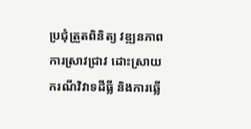ប្រជុំត្រួតពិនិត្យ វឌ្ឍនភាពការស្រាវជ្រាវ ដោះស្រាយ ករណីវិវាទដីធ្លី និងការឆ្លើ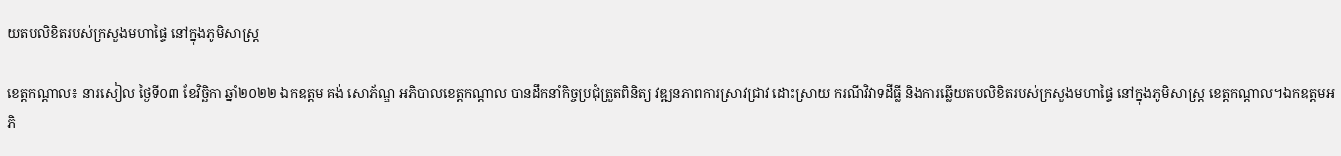យតបលិខិតរបស់ក្រសួងមហាផ្ទៃ នៅក្នុងភូមិសាស្ត្រ

ខេត្តកណ្ដាល៖ នារសៀល ថ្ងៃទី០៣ ខែវិច្ឆិកា ឆ្នាំ២០២២ ឯកឧត្តម គង់ សោភ័ណ្ឌ អភិបាលខេត្តកណ្ដាល បានដឹកនាំកិច្ចប្រជុំត្រួតពិនិត្យ វឌ្ឍនភាពការស្រាវជ្រាវ ដោះស្រាយ ករណីវិវាទដីធ្លី និងការឆ្លើយតបលិខិតរបស់ក្រសួងមហាផ្ទៃ នៅក្នុងភូមិសាស្ត្រ ខេត្តកណ្ដាល។ឯកឧត្តមអភិ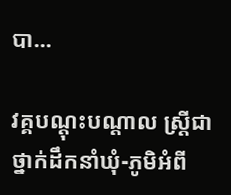បា...

វគ្គបណ្ដុះបណ្ដាល ស្ត្រីជាថ្នាក់ដឹកនាំឃុំ-ភូមិអំពី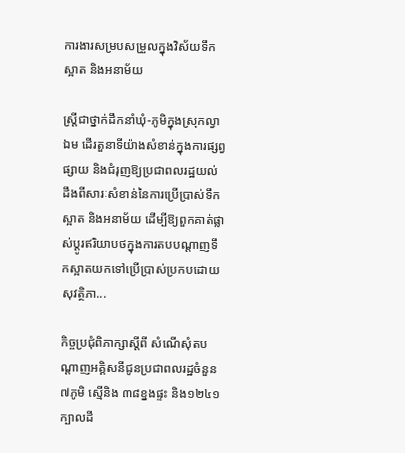ការងារសម្របសម្រួលក្នុងវិស័យទឹកស្អាត និងអនាម័យ

ស្ត្រីជាថ្នាក់ដឹកនាំឃុំ-ភូមិក្នុងស្រុកល្វាឯម ដើរតួនាទីយ៉ាងសំខាន់ក្នុងការផ្សព្វផ្សាយ និងជំរុញឱ្យប្រជាពលរដ្ឋយល់ដឹងពីសារៈសំខាន់នៃការប្រើប្រាស់ទឹកស្អាត និងអនាម័យ ដើម្បីឱ្យពួកគាត់ផ្លាស់ប្ដូរឥរិយាបថក្នុងការតបបណ្ដាញទឹកស្អាតយកទៅប្រើប្រាស់ប្រកបដោយសុវត្ថិភា...

កិច្ចប្រជុំពិភាក្សាស្តីពី សំណើសុំតបណ្តាញអគ្គិសនីជូនប្រជាពលរដ្ឋចំនួន៧ភូមិ ស្មើនិង ៣៨ខ្នងផ្ទះ និង១២៤១ក្បាលដី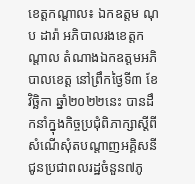ខេត្តកណ្តាល៖ ឯកឧត្តម ណុប ដារ៉ា អភិបាលរងខេត្តកណ្តាល តំណាងឯកឧត្តមអភិបាលខេត្ត នៅព្រឹកថ្ងៃទី៣ ខែវិច្ឆិកា ឆ្នាំ២០២២នេះ បានដឹកនាំក្នុងកិច្ចប្រជុំពិភាក្សាស្តីពី សំណើសុំតបណ្តាញអគ្គិសនីជូនប្រជាពលរដ្ឋចំនួន៧ភូ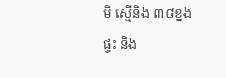មិ ស្មើនិង ៣៨ខ្នងផ្ទះ និង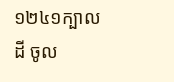១២៤១ក្បាលដី ចូល